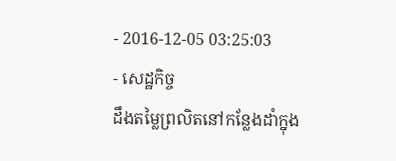- 2016-12-05 03:25:03
- សេដ្ឋកិច្ច
ដឹងតម្លៃព្រលិតនៅកន្លែងដាំក្នុង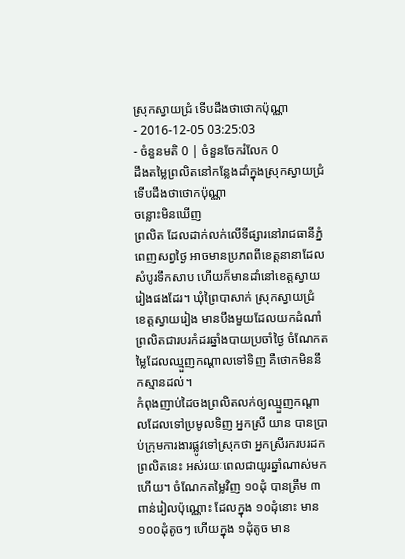ស្រុកស្វាយជ្រំ ទើបដឹងថាថោកប៉ុណ្ណា
- 2016-12-05 03:25:03
- ចំនួនមតិ 0 | ចំនួនចែករំលែក 0
ដឹងតម្លៃព្រលិតនៅកន្លែងដាំក្នុងស្រុកស្វាយជ្រំ ទើបដឹងថាថោកប៉ុណ្ណា
ចន្លោះមិនឃើញ
ព្រលិត ដែលដាក់លក់លើទីផ្សារនៅរាជធានីភ្នំពេញសព្វថ្ងៃ អាចមានប្រភពពីខេត្តនានាដែលសំបូរទឹកសាប ហើយក៏មានដាំនៅខេត្តស្វាយរៀងផងដែរ។ ឃុំព្រៃបាសាក់ ស្រុកស្វាយជ្រំ ខេត្តស្វាយរៀង មានបឹងមួយដែលយកដំណាំព្រលិតជារបរកំដរឆ្នាំងបាយប្រចាំថ្ងៃ ចំណែកតម្លៃដែលឈ្មួញកណ្ដាលទៅទិញ គឺថោកមិននឹកស្មានដល់។
កំពុងញាប់ដៃចងព្រលិតលក់ឲ្យឈ្មួញកណ្ដាលដែលទៅប្រមូលទិញ អ្នកស្រី យាន បានប្រាប់ក្រុមការងារផ្លូវទៅស្រុកថា អ្នកស្រីរករបរដកព្រលិតនេះ អស់រយៈពេលជាយូរឆ្នាំណាស់មកហើយ។ ចំណែកតម្លៃវិញ ១០ដុំ បានត្រឹម ៣ពាន់រៀលប៉ុណ្ណោះ ដែលក្នុង ១០ដុំនោះ មាន ១០០ដុំតូចៗ ហើយក្នុង ១ដុំតូច មាន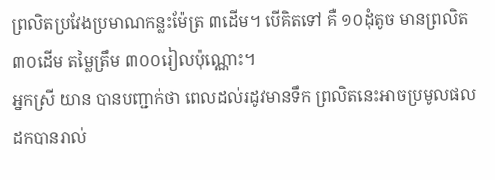ព្រលិតប្រវែងប្រមាណកន្លះម៉ែត្រ ៣ដើម។ បើគិតទៅ គឺ ១០ដុំតូច មានព្រលិត ៣០ដើម តម្លៃត្រឹម ៣០០រៀលប៉ុណ្ណោះ។
អ្នកស្រី យាន បានបញ្ជាក់ថា ពេលដល់រដូវមានទឹក ព្រលិតនេះអាចប្រមូលផលដកបានរាល់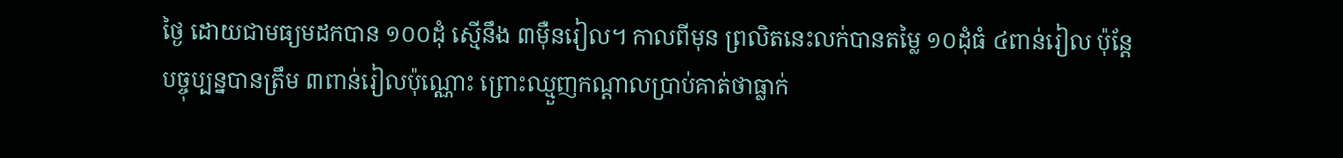ថ្ងៃ ដោយជាមធ្យមដកបាន ១០០ដុំ ស្មើនឹង ៣ម៉ឺនរៀល។ កាលពីមុន ព្រលិតនេះលក់បានតម្លៃ ១០ដុំធំ ៤ពាន់រៀល ប៉ុន្តែបច្ចុប្បន្នបានត្រឹម ៣ពាន់រៀលប៉ុណ្ណោះ ព្រោះឈ្មួញកណ្ដាលប្រាប់គាត់ថាធ្លាក់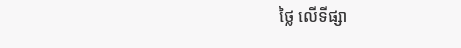ថ្លៃ លើទីផ្សា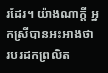រដែរ។ យ៉ាងណាក្ដី អ្នកស្រីបានអះអាងថា របរដកព្រលិត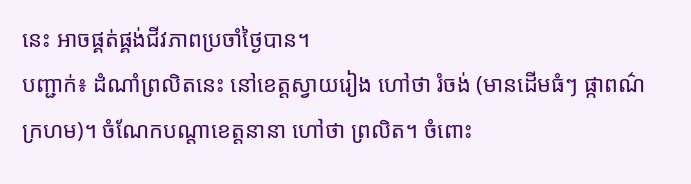នេះ អាចផ្គត់ផ្គង់ជីវភាពប្រចាំថ្ងៃបាន។
បញ្ជាក់៖ ដំណាំព្រលិតនេះ នៅខេត្តស្វាយរៀង ហៅថា រំចង់ (មានដើមធំៗ ផ្កាពណ៌ក្រហម)។ ចំណែកបណ្ដាខេត្តនានា ហៅថា ព្រលិត។ ចំពោះ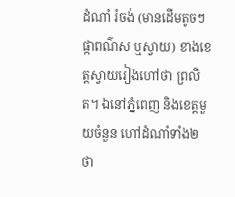ដំណាំ រំចង់ (មានដើមតូចៗ ផ្កាពណ៌ស ឬស្វាយ) ខាងខេត្តស្វាយរៀងហៅថា ព្រលិត។ ឯនៅភ្នំពេញ និងខេត្តមួយចំនួន ហៅដំណាំទាំង២ ថា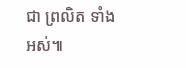ជា ព្រលិត ទាំងអស់៕